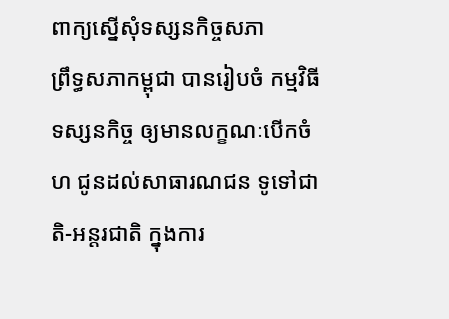ពាក្យស្នើសុំទស្សនកិច្ចសភា
ព្រឹទ្ធសភាកម្ពុជា បានរៀបចំ កម្មវិធីទស្សនកិច្ច ឲ្យមានលក្ខណៈបើកចំហ ជូនដល់សាធារណជន ទូទៅជាតិ-អន្តរជាតិ ក្នុងការ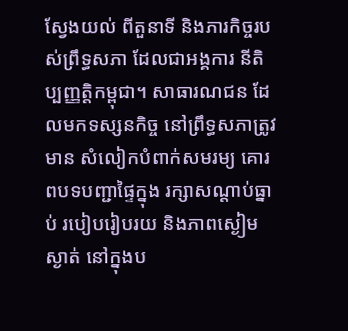ស្វែងយល់ ពីតួនាទី និងភារកិច្ចរបស់ព្រឹទ្ធសភា ដែលជាអង្គការ នីតិប្បញ្ញត្តិកម្ពុជា។ សាធារណជន ដែលមកទស្សនកិច្ច នៅព្រឹទ្ធសភាត្រូវមាន សំលៀកបំពាក់សមរម្យ គោរពបទបញ្ជាផ្ទៃក្នុង រក្សាសណ្តាប់ធ្នាប់ របៀបរៀបរយ និងភាពស្ងៀមស្ងាត់ នៅក្នុងប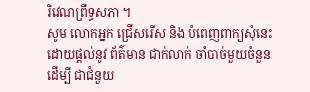រិវេណព្រឹទ្ធសភា ។
សូម លោកអ្នក ជ្រើសរើស និង បំពេញពាក្យសុំនេះ ដោយផ្តល់នូវ ព័ត៌មាន ជាក់លាក់ ចាំបាច់មួយចំនួន ដើម្បី ជាជំនួយ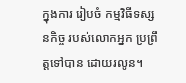ក្នុងការ រៀបចំ កម្មវិធីទស្សនកិច្ច របស់លោកអ្នក ប្រព្រឹត្តទៅបាន ដោយរលូន។